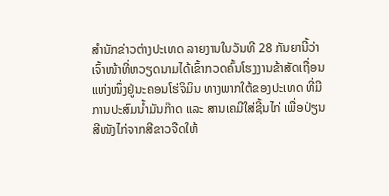ສຳນັກຂ່າວຕ່າງປະເທດ ລາຍງານໃນວັນທີ 28 ກັນຍານີ້ວ່າ ເຈົ້າໜ້າທີ່ຫວຽດນາມໄດ້ເຂົ້າກວດຄົ້ນໂຮງງານຂ້າສັດເຖື່ອນແຫ່ງໜຶ່ງຢູ່ນະຄອນໂຮ່ຈິມິນ ທາງພາກໃຕ້ຂອງປະເທດ ທີ່ມີການປະສົມນ້ຳມັນກ໊າດ ແລະ ສານເຄມີໃສ່ຊີ້ນໄກ່ ເພື່ອປ່ຽນສີໜັງໄກ່ຈາກສີຂາວຈືດໃຫ້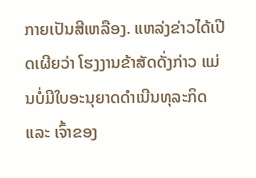ກາຍເປັນສີເຫລືອງ. ແຫລ່ງຂ່າວໄດ້ເປີດເຜີຍວ່າ ໂຮງງານຂ້າສັດດັ່ງກ່າວ ແມ່ນບໍ່ມີໃບອະນຸຍາດດຳເນີນທຸລະກິດ ແລະ ເຈົ້າຂອງ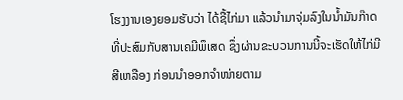ໂຮງງານເອງຍອມຮັບວ່າ ໄດ້ຊື້ໄກ່ມາ ແລ້ວນຳມາຈຸ່ມລົງໃນນ້ຳມັນກ໊າດທີ່ປະສົມກັບສານເຄມີພຶເສດ ຊຶ່ງຜ່ານຂະບວນການນີ້ຈະເຮັດໃຫ້ໄກ່ມີສີເຫລືອງ ກ່ອນນຳອອກຈຳໜ່າຍຕາມ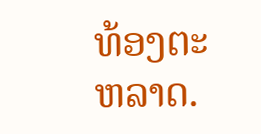ທ້ອງຕະຫລາດ.